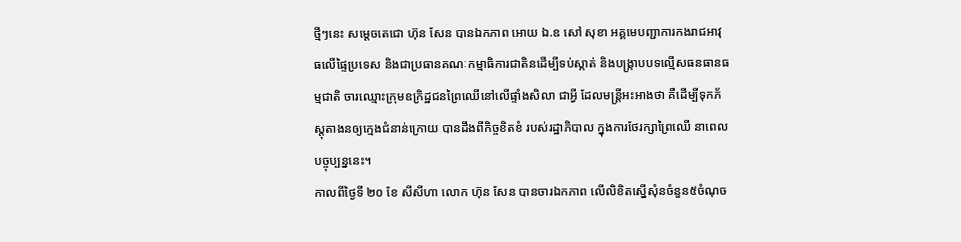ថ្មីៗនេះ សម្តេចតេជោ ហ៊ុន សែន បានឯកភាព អោយ ឯ.ឧ សៅ សុខា អគ្គមេបញ្ជាការកងរាជអាវុធលើផ្ទៃប្រទេស និងជាប្រធានគណៈកម្មាធិការជាតិនដើម្បីទប់ស្កាត់ និងបង្ក្រាបបទល្មើសធនធានធម្មជាតិ ចារឈ្មោះក្រុមឧក្រិដ្ឋជនព្រៃឈើនៅលើផ្ទាំងសិលា ជាអ្វី ដែលមន្ត្រីអះអាងថា គឺដើម្បីទុកភ័ស្ដុតាងនឲ្យក្មេងជំនាន់ក្រោយ បានដឹងពីកិច្ចខិតខំ របស់រដ្ឋាភិបាល ក្នុងការថែរក្សាព្រៃឈើ នាពេលបច្ចុប្បន្ននេះ។
កាលពីថ្ងៃទី ២០ ខែ សីសីហា លោក ហ៊ុន សែន បានចារឯកភាព លើលិខិតស្នើសុំនចំនួន៥ចំណុច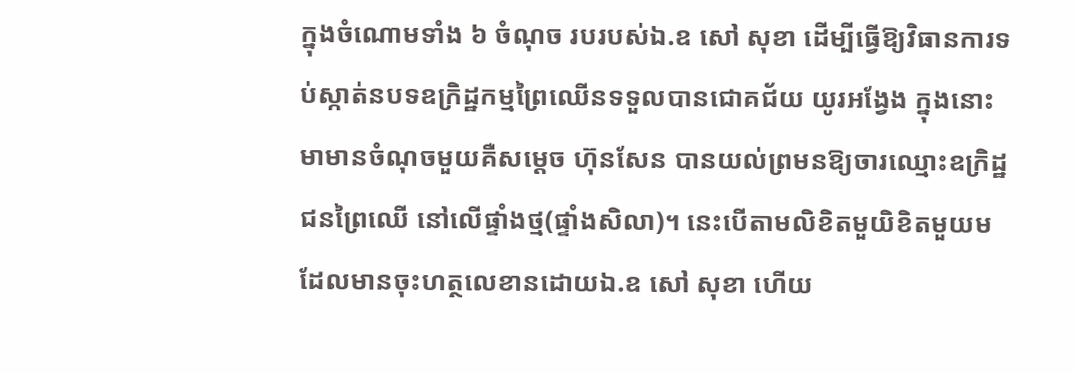ក្នុងចំណោមទាំង ៦ ចំណុច របរបស់ឯ.ឧ សៅ សុខា ដើម្បីធ្វើឱ្យវិធានការទប់ស្កាត់នបទឧក្រិដ្ឋកម្មព្រៃឈើនទទួលបានជោគជ័យ យូរអង្វែង ក្នុងនោះ មាមានចំណុចមួយគឺសម្តេច ហ៊ុនសែន បានយល់ព្រមនឱ្យចារឈ្មោះឧក្រិដ្ឋជនព្រៃឈើ នៅលើផ្ទាំងថ្ម(ផ្ទាំងសិលា)។ នេះបើតាមលិខិតមួយិខិតមួយមដែលមានចុះហត្ថលេខានដោយឯ.ឧ សៅ សុខា ហើយ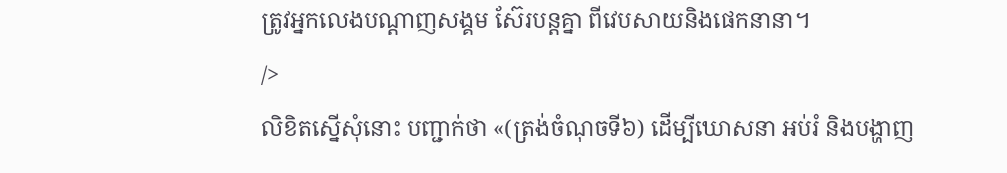ត្រូវអ្នកលេងបណ្តាញសង្គម ស៊ែរបន្តគ្នា ពីវេបសាយនិងផេកនានា។
/>
លិខិតស្នើសុំនោះ បញ្ជាក់ថា «(ត្រង់ចំណុចទី៦) ដើម្បីឃោសនា អប់រំ និងបង្ហាញ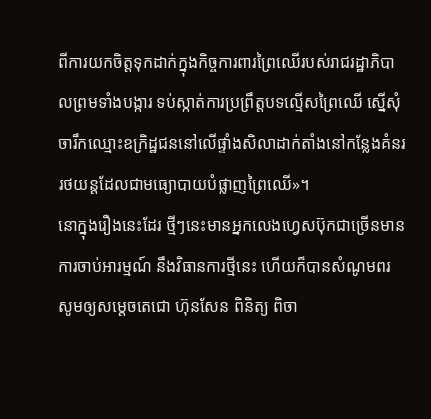ពីការយកចិត្តទុកដាក់ក្នុងកិច្ចការពារព្រៃឈើរបស់រាជរដ្ឋាភិបាលព្រមទាំងបង្ការ ទប់ស្កាត់ការប្រព្រឹត្តបទល្មើសព្រៃឈើ ស្នើសុំចារឹកឈ្មោះឧក្រិដ្ឋជននៅលើផ្ទាំងសិលាដាក់តាំងនៅកន្លែងគំនររថយន្តដែលជាមធ្យោបាយបំផ្លាញព្រៃឈើ»។
នោក្នុងរឿងនេះដែរ ថ្មីៗនេះមានអ្នកលេងហ្វេសប៊ុកជាច្រើនមានការចាប់អារម្មណ៍ នឹងវិធានការថ្មីនេះ ហើយក៏បានសំណូមពរ សូមឲ្យសម្តេចតេជោ ហ៊ុនសែន ពិនិត្យ ពិចា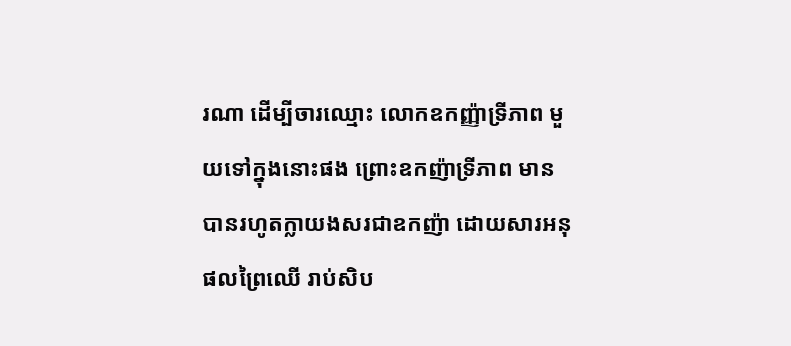រណា ដើម្បីចារឈ្មោះ លោកឧកញ្ញ៉ាទ្រីភាព មួយទៅក្នុងនោះផង ព្រោះឧកញ៉ាទ្រីភាព មានបានរហូតក្លាយងសរជាឧកញ៉ា ដោយសារអនុផលព្រៃឈើ រាប់សិប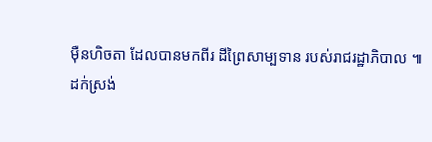ម៉ឺនហិចតា ដែលបានមកពីរ ដីព្រៃសាម្បទាន របស់រាជរដ្ឋាភិបាល ៕
ដក់ស្រង់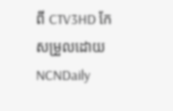ពី CTV3HD កែសម្រួលដោយ NCNDaily